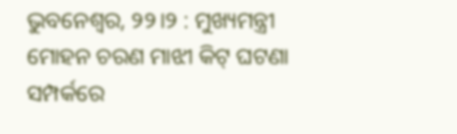ଭୁବନେଶ୍ୱର, ୨୨।୨ : ମୁଖ୍ୟମନ୍ତ୍ରୀ ମୋହନ ଚରଣ ମାଝୀ କିଟ୍ ଘଟଣା ସମ୍ପର୍କରେ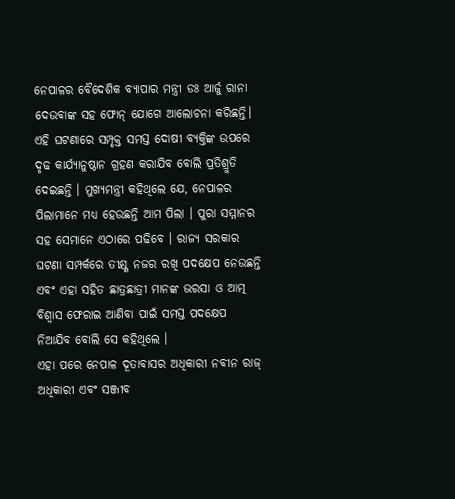ନେପାଳର ବୈଦେଶିକ ବ୍ୟାପାର ମନ୍ତ୍ରୀ ଡଃ ଆର୍ଜୁ ରାନା ଦେଉବାଙ୍କ ସହ ଫୋନ୍ ଯୋଗେ ଆଲୋଚନା କରିଛନ୍ତି। ଏହି ଘଟଣାରେ ସମ୍ପୃକ୍ତ ସମସ୍ତ ଦୋଷୀ ବ୍ୟକ୍ତିଙ୍କ ଉପରେ ଦୃଢ କାର୍ଯ୍ୟାନୁଷ୍ଠାନ ଗ୍ରହଣ କରାଯିବ ବୋଲି ପ୍ରତିଶ୍ରୁତି ଦେଇଛନ୍ତି । ମୁଖ୍ୟମନ୍ତ୍ରୀ କହିଥିଲେ ଯେ, ନେପାଳର ପିଲାମାନେ ମଧ୍ୟ ହେଉଛନ୍ତି ଆମ ପିଲା । ପୁରା ସମ୍ମାନର ସହ ସେମାନେ ଏଠାରେ ପଢିବେ । ରାଜ୍ୟ ସରକାର ଘଟଣା ସମ୍ପର୍କରେ ତୀକ୍ଷ୍ଣ ନଜର ରଖି ପଦକ୍ଷେପ ନେଉଛନ୍ତି ଏବଂ ଏହା ସହିତ ଛାତ୍ରଛାତ୍ରୀ ମାନଙ୍କ ଭରସା ଓ ଆତ୍ମ ବିଶ୍ୱାସ ଫେରାଇ ଆଣିବା ପାଇଁ ସମସ୍ତ ପଦକ୍ଷେପ ନିଆଯିବ ବୋଲି ସେ କହିଥିଲେ ।
ଏହା ପରେ ନେପାଳ ଦୂତାବାସର ଅଧିକାରୀ ନବୀନ ରାଜ୍ ଅଧିକାରୀ ଏବଂ ସଞ୍ଜୀବ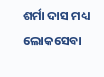ଶର୍ମା ଦାସ ମଧ୍ୟ ଲୋକସେବା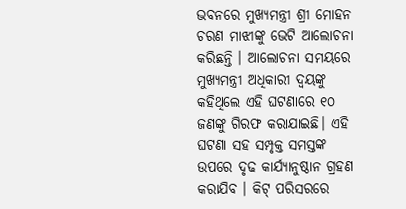ଭବନରେ ମୁଖ୍ୟମନ୍ତ୍ରୀ ଶ୍ରୀ ମୋହନ ଚରଣ ମାଝୀଙ୍କୁ ଭେଟି ଆଲୋଚନା କରିଛନ୍ତି । ଆଲୋଚନା ସମୟରେ ମୁଖ୍ୟମନ୍ତ୍ରୀ ଅଧିକାରୀ ଦ୍ୱୟଙ୍କୁ କହିଥିଲେ ଏହି ଘଟଣାରେ ୧୦ ଜଣଙ୍କୁ ଗିରଫ କରାଯାଇଛି। ଏହି ଘଟଣା ସହ ସମ୍ପୃକ୍ତ ସମସ୍ତଙ୍କ ଉପରେ ଦୃଢ କାର୍ଯ୍ୟାନୁଷ୍ଠାନ ଗ୍ରହଣ କରାଯିବ । କିଟ୍ ପରିସରରେ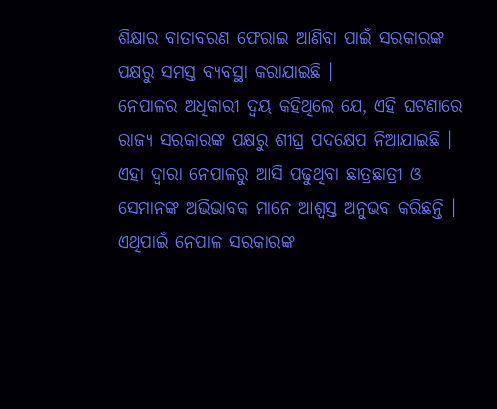ଶିକ୍ଷାର ବାତାବରଣ ଫେରାଇ ଆଣିବା ପାଇଁ ସରକାରଙ୍କ ପକ୍ଷରୁ ସମସ୍ତ ବ୍ୟବସ୍ଥା କରାଯାଇଛି ।
ନେପାଳର ଅଧିକାରୀ ଦ୍ୱୟ କହିଥିଲେ ଯେ, ଏହି ଘଟଣାରେ ରାଜ୍ୟ ସରକାରଙ୍କ ପକ୍ଷରୁ ଶୀଘ୍ର ପଦକ୍ଷେପ ନିଆଯାଇଛି । ଏହା ଦ୍ୱାରା ନେପାଳରୁ ଆସି ପଢୁଥିବା ଛାତ୍ରଛାତ୍ରୀ ଓ ସେମାନଙ୍କ ଅଭିଭାବକ ମାନେ ଆଶ୍ୱସ୍ତ ଅନୁଭବ କରିଛନ୍ତି । ଏଥିପାଇଁ ନେପାଳ ସରକାରଙ୍କ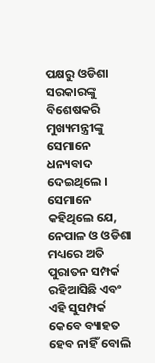ପକ୍ଷରୁ ଓଡିଶା ସରକାରଙ୍କୁ ବିଶେଷକରି ମୁଖ୍ୟମନ୍ତ୍ରୀଙ୍କୁ ସେମାନେ ଧନ୍ୟବାଦ ଦେଇଥିଲେ । ସେମାନେ କହିଥିଲେ ଯେ, ନେପାଳ ଓ ଓଡିଶା ମଧ୍ୟରେ ଅତି ପୁରାତନ ସମ୍ପର୍କ ରହିଆସିଛି ଏବଂ ଏହି ସୁସମ୍ପର୍କ କେବେ ବ୍ୟାହତ ହେବ ନାହିଁ ବୋଲି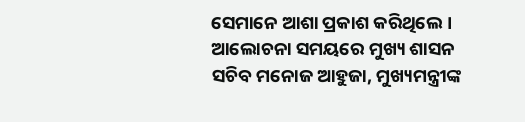ସେମାନେ ଆଶା ପ୍ରକାଶ କରିଥିଲେ । ଆଲୋଚନା ସମୟରେ ମୁଖ୍ୟ ଶାସନ ସଚିବ ମନୋଜ ଆହୁଜା, ମୁଖ୍ୟମନ୍ତ୍ରୀଙ୍କ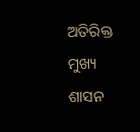ଅତିରିକ୍ତ ମୁଖ୍ୟ ଶାସନ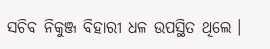ସଚିବ ନିକୁଞ୍ଜ ବିହାରୀ ଧଳ ଉପସ୍ଥିତ ଥିଲେ ।